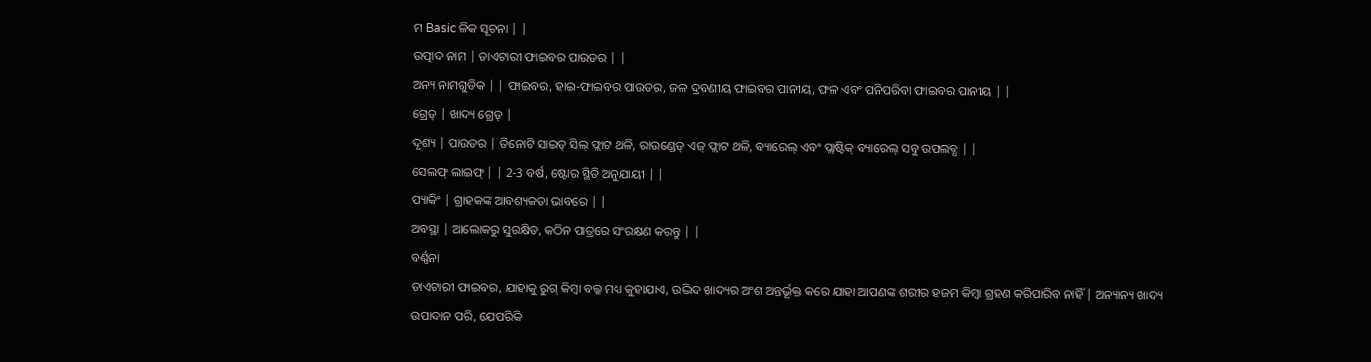ମ Basic ଳିକ ସୂଚନା | |
ଉତ୍ପାଦ ନାମ | ଡାଏଟାରୀ ଫାଇବର ପାଉଡର | |
ଅନ୍ୟ ନାମଗୁଡିକ | | ଫାଇବର, ହାଇ-ଫାଇବର ପାଉଡର, ଜଳ ଦ୍ରବଣୀୟ ଫାଇବର ପାନୀୟ, ଫଳ ଏବଂ ପନିପରିବା ଫାଇବର ପାନୀୟ | |
ଗ୍ରେଡ୍ | ଖାଦ୍ୟ ଗ୍ରେଡ୍ |
ଦୃଶ୍ୟ | ପାଉଡର | ତିନୋଟି ସାଇଡ୍ ସିଲ୍ ଫ୍ଲାଟ ଥଳି, ରାଉଣ୍ଡେଡ୍ ଏଜ୍ ଫ୍ଲାଟ ଥଳି, ବ୍ୟାରେଲ୍ ଏବଂ ପ୍ଲାଷ୍ଟିକ୍ ବ୍ୟାରେଲ୍ ସବୁ ଉପଲବ୍ଧ | |
ସେଲଫ୍ ଲାଇଫ୍ | | 2-3 ବର୍ଷ, ଷ୍ଟୋର ସ୍ଥିତି ଅନୁଯାୟୀ | |
ପ୍ୟାକିଂ | ଗ୍ରାହକଙ୍କ ଆବଶ୍ୟକତା ଭାବରେ | |
ଅବସ୍ଥା | ଆଲୋକରୁ ସୁରକ୍ଷିତ, କଠିନ ପାତ୍ରରେ ସଂରକ୍ଷଣ କରନ୍ତୁ | |
ବର୍ଣ୍ଣନା
ଡାଏଟାରୀ ଫାଇବର, ଯାହାକୁ ରୁଗ୍ କିମ୍ବା ବଲ୍କ ମଧ୍ୟ କୁହାଯାଏ, ଉଦ୍ଭିଦ ଖାଦ୍ୟର ଅଂଶ ଅନ୍ତର୍ଭୂକ୍ତ କରେ ଯାହା ଆପଣଙ୍କ ଶରୀର ହଜମ କିମ୍ବା ଗ୍ରହଣ କରିପାରିବ ନାହିଁ | ଅନ୍ୟାନ୍ୟ ଖାଦ୍ୟ ଉପାଦାନ ପରି, ଯେପରିକି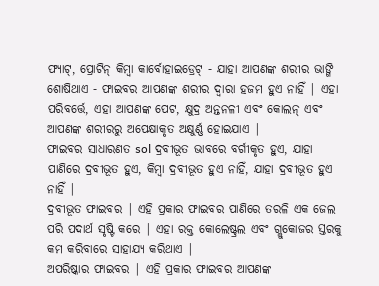ଫ୍ୟାଟ୍, ପ୍ରୋଟିନ୍ କିମ୍ବା କାର୍ବୋହାଇଡ୍ରେଟ୍ - ଯାହା ଆପଣଙ୍କ ଶରୀର ଭାଙ୍ଗି ଶୋଷିଥାଏ - ଫାଇବର ଆପଣଙ୍କ ଶରୀର ଦ୍ୱାରା ହଜମ ହୁଏ ନାହିଁ | ଏହା ପରିବର୍ତ୍ତେ, ଏହା ଆପଣଙ୍କ ପେଟ, କ୍ଷୁଦ୍ର ଅନ୍ତନଳୀ ଏବଂ କୋଲନ୍ ଏବଂ ଆପଣଙ୍କ ଶରୀରରୁ ଅପେକ୍ଷାକୃତ ଅକ୍ଷୁର୍ଣ୍ଣ ହୋଇଯାଏ |
ଫାଇବର ସାଧାରଣତ sol ଦ୍ରବୀଭୂତ ଭାବରେ ବର୍ଗୀକୃତ ହୁଏ, ଯାହା ପାଣିରେ ଦ୍ରବୀଭୂତ ହୁଏ, କିମ୍ବା ଦ୍ରବୀଭୂତ ହୁଏ ନାହିଁ, ଯାହା ଦ୍ରବୀଭୂତ ହୁଏ ନାହିଁ |
ଦ୍ରବୀଭୂତ ଫାଇବର | ଏହି ପ୍ରକାର ଫାଇବର ପାଣିରେ ତରଳି ଏକ ଜେଲ ପରି ପଦାର୍ଥ ସୃଷ୍ଟି କରେ | ଏହା ରକ୍ତ କୋଲେଷ୍ଟ୍ରଲ ଏବଂ ଗ୍ଲୁକୋଜର ସ୍ତରକୁ କମ କରିବାରେ ସାହାଯ୍ୟ କରିଥାଏ |
ଅପରିଷ୍କାର ଫାଇବର | ଏହି ପ୍ରକାର ଫାଇବର ଆପଣଙ୍କ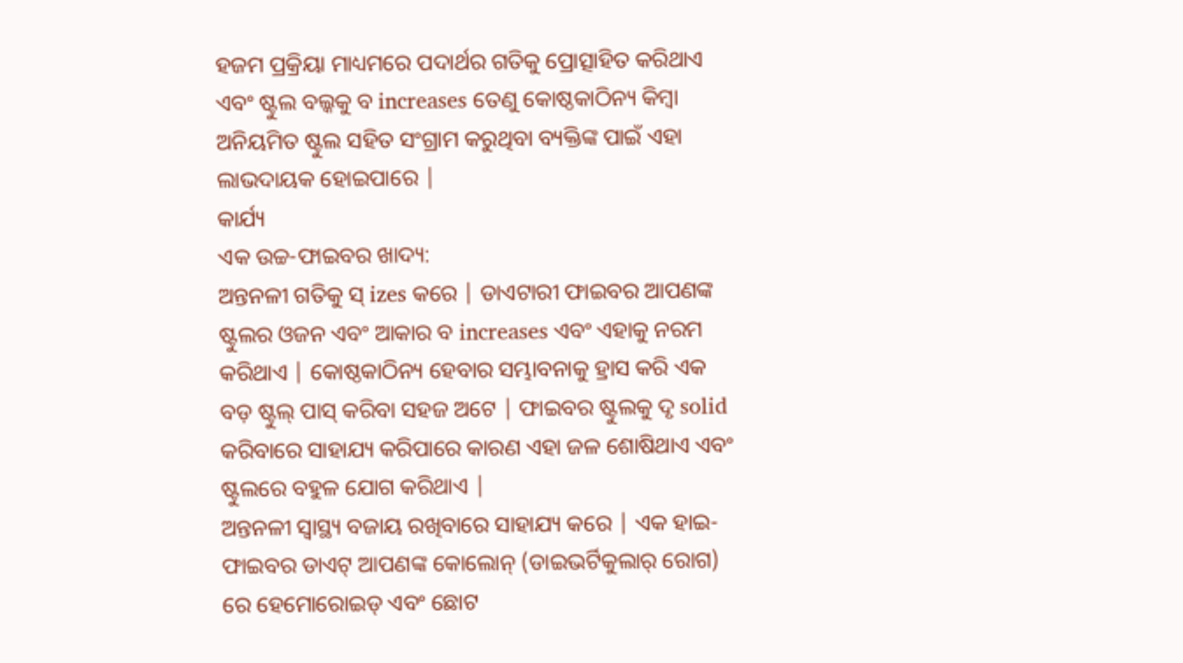ହଜମ ପ୍ରକ୍ରିୟା ମାଧ୍ୟମରେ ପଦାର୍ଥର ଗତିକୁ ପ୍ରୋତ୍ସାହିତ କରିଥାଏ ଏବଂ ଷ୍ଟୁଲ ବଲ୍କକୁ ବ increases ତେଣୁ କୋଷ୍ଠକାଠିନ୍ୟ କିମ୍ବା ଅନିୟମିତ ଷ୍ଟୁଲ ସହିତ ସଂଗ୍ରାମ କରୁଥିବା ବ୍ୟକ୍ତିଙ୍କ ପାଇଁ ଏହା ଲାଭଦାୟକ ହୋଇପାରେ |
କାର୍ଯ୍ୟ
ଏକ ଉଚ୍ଚ-ଫାଇବର ଖାଦ୍ୟ:
ଅନ୍ତନଳୀ ଗତିକୁ ସ୍ izes କରେ | ଡାଏଟାରୀ ଫାଇବର ଆପଣଙ୍କ ଷ୍ଟୁଲର ଓଜନ ଏବଂ ଆକାର ବ increases ଏବଂ ଏହାକୁ ନରମ କରିଥାଏ | କୋଷ୍ଠକାଠିନ୍ୟ ହେବାର ସମ୍ଭାବନାକୁ ହ୍ରାସ କରି ଏକ ବଡ଼ ଷ୍ଟୁଲ୍ ପାସ୍ କରିବା ସହଜ ଅଟେ | ଫାଇବର ଷ୍ଟୁଲକୁ ଦୃ solid କରିବାରେ ସାହାଯ୍ୟ କରିପାରେ କାରଣ ଏହା ଜଳ ଶୋଷିଥାଏ ଏବଂ ଷ୍ଟୁଲରେ ବହୁଳ ଯୋଗ କରିଥାଏ |
ଅନ୍ତନଳୀ ସ୍ୱାସ୍ଥ୍ୟ ବଜାୟ ରଖିବାରେ ସାହାଯ୍ୟ କରେ | ଏକ ହାଇ-ଫାଇବର ଡାଏଟ୍ ଆପଣଙ୍କ କୋଲୋନ୍ (ଡାଇଭର୍ଟିକୁଲାର୍ ରୋଗ) ରେ ହେମୋରୋଇଡ୍ ଏବଂ ଛୋଟ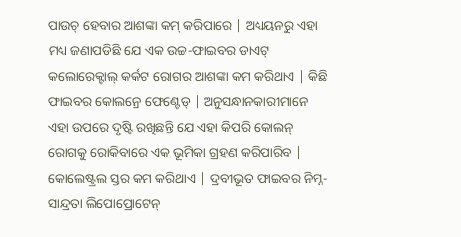ପାଉଚ୍ ହେବାର ଆଶଙ୍କା କମ୍ କରିପାରେ | ଅଧ୍ୟୟନରୁ ଏହା ମଧ୍ୟ ଜଣାପଡିଛି ଯେ ଏକ ଉଚ୍ଚ-ଫାଇବର ଡାଏଟ୍ କଲୋରେକ୍ଟାଲ୍ କର୍କଟ ରୋଗର ଆଶଙ୍କା କମ କରିଥାଏ | କିଛି ଫାଇବର କୋଲନ୍ରେ ଫେଣ୍ଟେଡ୍ | ଅନୁସନ୍ଧାନକାରୀମାନେ ଏହା ଉପରେ ଦୃଷ୍ଟି ରଖିଛନ୍ତି ଯେ ଏହା କିପରି କୋଲନ୍ ରୋଗକୁ ରୋକିବାରେ ଏକ ଭୂମିକା ଗ୍ରହଣ କରିପାରିବ |
କୋଲେଷ୍ଟ୍ରଲ ସ୍ତର କମ କରିଥାଏ | ଦ୍ରବୀଭୂତ ଫାଇବର ନିମ୍ନ-ସାନ୍ଦ୍ରତା ଲିପୋପ୍ରୋଟେନ୍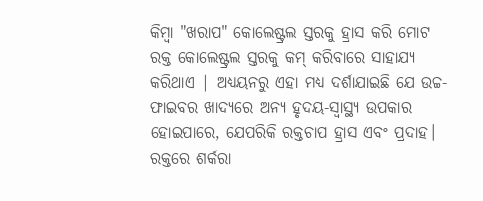କିମ୍ବା "ଖରାପ" କୋଲେଷ୍ଟ୍ରଲ ସ୍ତରକୁ ହ୍ରାସ କରି ମୋଟ ରକ୍ତ କୋଲେଷ୍ଟ୍ରଲ ସ୍ତରକୁ କମ୍ କରିବାରେ ସାହାଯ୍ୟ କରିଥାଏ | ଅଧ୍ୟୟନରୁ ଏହା ମଧ୍ୟ ଦର୍ଶାଯାଇଛି ଯେ ଉଚ୍ଚ-ଫାଇବର ଖାଦ୍ୟରେ ଅନ୍ୟ ହୃଦୟ-ସ୍ୱାସ୍ଥ୍ୟ ଉପକାର ହୋଇପାରେ, ଯେପରିକି ରକ୍ତଚାପ ହ୍ରାସ ଏବଂ ପ୍ରଦାହ।
ରକ୍ତରେ ଶର୍କରା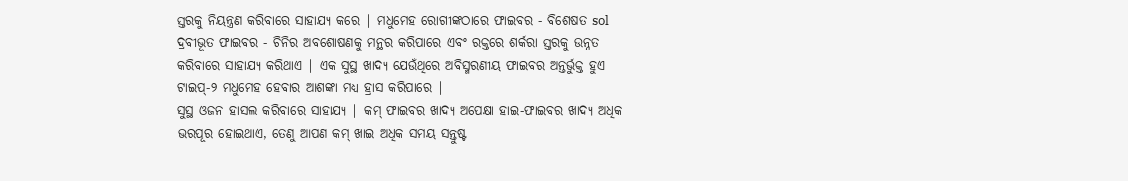ସ୍ତରକୁ ନିୟନ୍ତ୍ରଣ କରିବାରେ ସାହାଯ୍ୟ କରେ | ମଧୁମେହ ରୋଗୀଙ୍କଠାରେ ଫାଇବର - ବିଶେଷତ sol ଦ୍ରବୀଭୂତ ଫାଇବର - ଚିନିର ଅବଶୋଷଣକୁ ମନ୍ଥର କରିପାରେ ଏବଂ ରକ୍ତରେ ଶର୍କରା ସ୍ତରକୁ ଉନ୍ନତ କରିବାରେ ସାହାଯ୍ୟ କରିଥାଏ | ଏକ ସୁସ୍ଥ ଖାଦ୍ୟ ଯେଉଁଥିରେ ଅବିସ୍ମରଣୀୟ ଫାଇବର ଅନ୍ତର୍ଭୁକ୍ତ ହୁଏ ଟାଇପ୍-୨ ମଧୁମେହ ହେବାର ଆଶଙ୍କା ମଧ୍ୟ ହ୍ରାସ କରିପାରେ |
ସୁସ୍ଥ ଓଜନ ହାସଲ କରିବାରେ ସାହାଯ୍ୟ | କମ୍ ଫାଇବର ଖାଦ୍ୟ ଅପେକ୍ଷା ହାଇ-ଫାଇବର ଖାଦ୍ୟ ଅଧିକ ଭରପୂର ହୋଇଥାଏ, ତେଣୁ ଆପଣ କମ୍ ଖାଇ ଅଧିକ ସମୟ ସନ୍ତୁଷ୍ଟ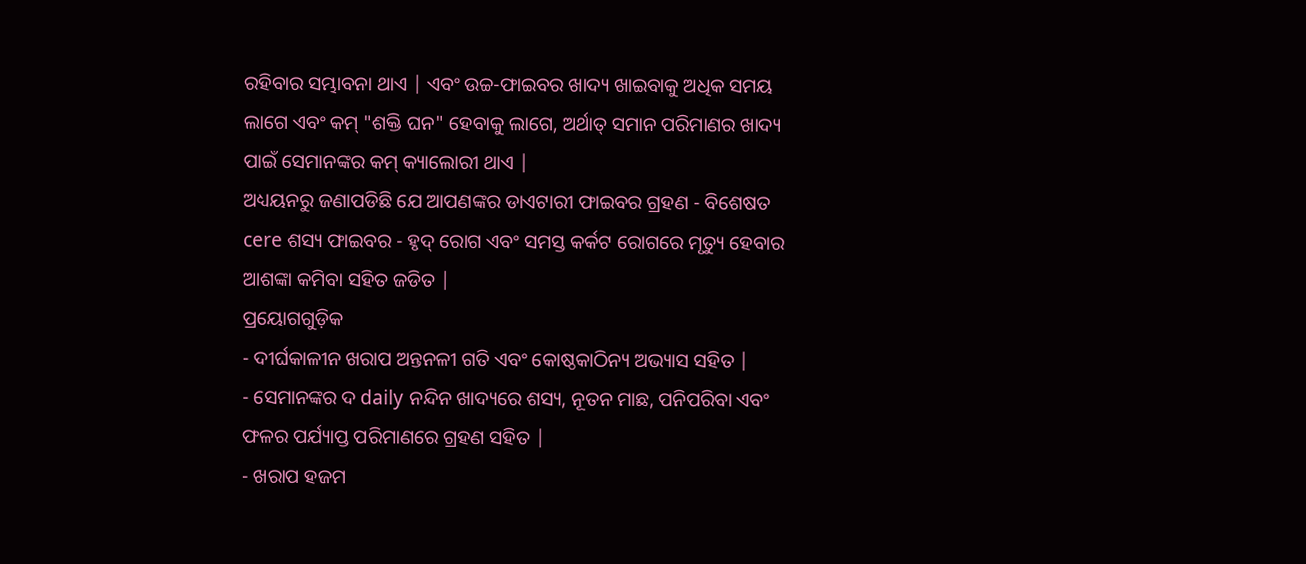ରହିବାର ସମ୍ଭାବନା ଥାଏ | ଏବଂ ଉଚ୍ଚ-ଫାଇବର ଖାଦ୍ୟ ଖାଇବାକୁ ଅଧିକ ସମୟ ଲାଗେ ଏବଂ କମ୍ "ଶକ୍ତି ଘନ" ହେବାକୁ ଲାଗେ, ଅର୍ଥାତ୍ ସମାନ ପରିମାଣର ଖାଦ୍ୟ ପାଇଁ ସେମାନଙ୍କର କମ୍ କ୍ୟାଲୋରୀ ଥାଏ |
ଅଧ୍ୟୟନରୁ ଜଣାପଡିଛି ଯେ ଆପଣଙ୍କର ଡାଏଟାରୀ ଫାଇବର ଗ୍ରହଣ - ବିଶେଷତ cere ଶସ୍ୟ ଫାଇବର - ହୃଦ୍ ରୋଗ ଏବଂ ସମସ୍ତ କର୍କଟ ରୋଗରେ ମୃତ୍ୟୁ ହେବାର ଆଶଙ୍କା କମିବା ସହିତ ଜଡିତ |
ପ୍ରୟୋଗଗୁଡ଼ିକ
- ଦୀର୍ଘକାଳୀନ ଖରାପ ଅନ୍ତନଳୀ ଗତି ଏବଂ କୋଷ୍ଠକାଠିନ୍ୟ ଅଭ୍ୟାସ ସହିତ |
- ସେମାନଙ୍କର ଦ daily ନନ୍ଦିନ ଖାଦ୍ୟରେ ଶସ୍ୟ, ନୂତନ ମାଛ, ପନିପରିବା ଏବଂ ଫଳର ପର୍ଯ୍ୟାପ୍ତ ପରିମାଣରେ ଗ୍ରହଣ ସହିତ |
- ଖରାପ ହଜମ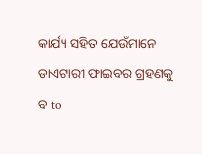କାର୍ଯ୍ୟ ସହିତ ଯେଉଁମାନେ ଡାଏଟାରୀ ଫାଇବର ଗ୍ରହଣକୁ ବ to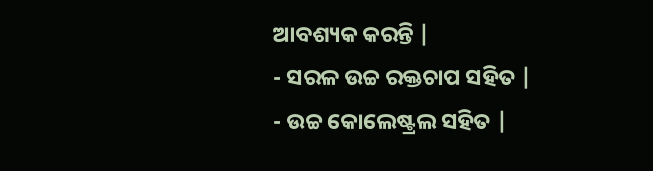ଆବଶ୍ୟକ କରନ୍ତି |
- ସରଳ ଉଚ୍ଚ ରକ୍ତଚାପ ସହିତ |
- ଉଚ୍ଚ କୋଲେଷ୍ଟ୍ରଲ ସହିତ |